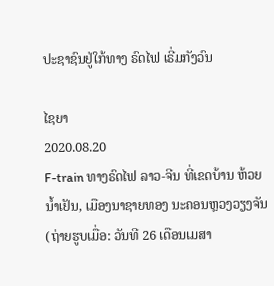ປະຊາຊົນຢູ່ໃກ້ທາງ ຣົດໄຟ ເຣີ່ມກັງວົນ

ໄຊຍາ
2020.08.20
F-train ທາງຣົດໄຟ ລາວ-ຈີນ ທີ່ເຂດບ້ານ ຫ້ວຍນ້ຳເຢັນ, ເມືອງນາຊາຍທອງ ນະຄອນຫຼວງວຽງຈັນ (ຖ່າຍຮູບເມື່ອ: ວັນທີ 26 ເດືອນເມສາ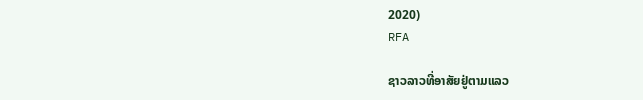2020)
RFA

ຊາວລາວທີ່ອາສັຍຢູ່ຕາມແລວ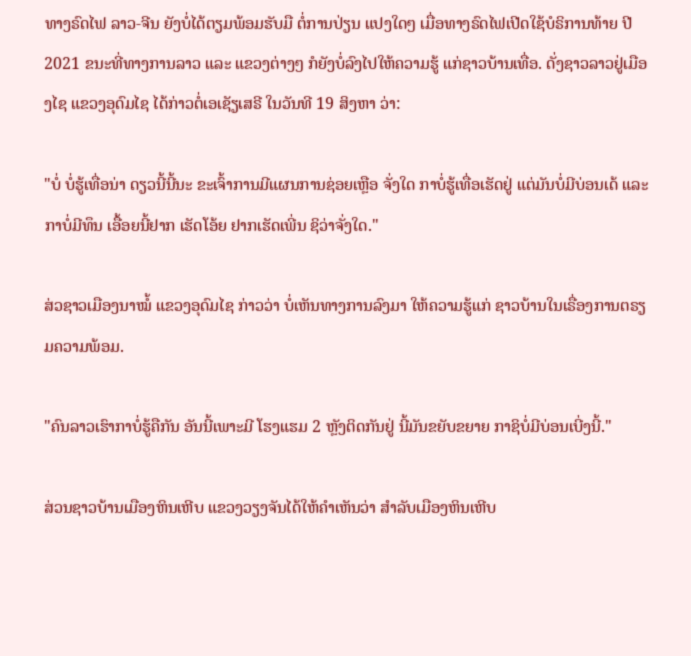ທາງຣົດໄຟ ລາວ-ຈີນ ຍັງບໍ່ໄດ້ຕຽມພ້ອມຮັບມື ຕໍ່ການປ່ຽນ ແປງໃດໆ ເມື່ອທາງຣົດໄຟເປີດໃຊ້ບໍຣິການທ້າຍ ປີ 2021 ຂນະທີ່ທາງການລາວ ແລະ ແຂວງຕ່າງໆ ກໍຍັງບໍ່ລົງໄປໃຫ້ຄວາມຮູ້ ແກ່ຊາວບ້ານເທື່ອ. ດັ່ງຊາວລາວຢູ່ເມືອງໄຊ ແຂວງອຸດົມໄຊ ໄດ້ກ່າວຕໍ່ເອເຊັຽເສຣີ ໃນວັນທີ 19 ສິງຫາ ວ່າ:

"ບໍ່ ບໍ່ຮູ້ເທື່ອນ່າ ດຽວນີ້ນີ້ນະ ຂະເຈົ້າການມີແຜນການຊ່ອຍເຫຼືອ ຈັ່ງໃດ ກາບໍ່ຮູ້ເທື່ອເຮັດຢູ່ ແຕ່ມັນບໍ່ມີບ່ອນເດ້ ແລະກາບໍ່ມີທຶນ ເອື້ອຍນີ້ຢາກ ເຮັດໂອ້ຍ ຢາກເຮັດເພີ່ນ ຊິວ່າຈັ່ງໃດ."

ສ່ວຊາວເມືອງນາໝໍ້ ແຂວງອຸດົມໄຊ ກ່າວວ່າ ບໍ່ເຫັນທາງການລົງມາ ໃຫ້ຄວາມຮູ້ແກ່ ຊາວບ້ານໃນເຣື່ອງການຕຣຽມຄວາມພ້ອມ.

"ຄົນລາວເຮົາກາບໍ່ຮູ້ຄືກັນ ອັນນີ້ເພາະມີ ໂຮງແຮມ 2 ຫຼັງຕິດກັນຢູ່ ນີ້ມັນຂຍັບຂຍາຍ ກາຊິບໍ່ມີບ່ອນເບີ່ງນີ້."

ສ່ວນຊາວບ້ານເມືອງຫິນເຫີບ ແຂວງວຽງຈັນໄດ້ໃຫ້ຄຳເຫັນວ່າ ສຳລັບເມືອງຫິນເຫີບ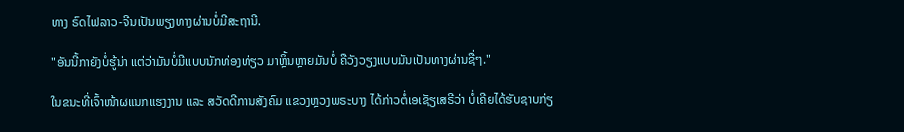ທາງ ຣົດໄຟລາວ-ຈີນເປັນພຽງທາງຜ່ານບໍ່ມີສະຖານີ.

"ອັນນີ້ກາຍັງບໍ່ຮູ້ນ່າ ແຕ່ວ່າມັນບໍ່ມີແບບນັກທ່ອງທ່ຽວ ມາຫຼິ້ນຫຼາຍມັນບໍ່ ຄືວັງວຽງແບບມັນເປັນທາງຜ່ານຊື່ໆ."

ໃນຂນະທີ່ເຈົ້າໜ້າຜແນກແຮງງານ ແລະ ສວັດດີການສັງຄົມ ແຂວງຫຼວງພຣະບາງ ໄດ້ກ່າວຕໍ່ເອເຊັຽເສຣີວ່າ ບໍ່ເຄີຍໄດ້ຮັບຊາບກ່ຽ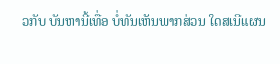ວກັບ ບັນຫານີ້ເທື່ອ ບໍ່ທັນເຫັນພາກສ່ວນ ໃດສເນີແຜນ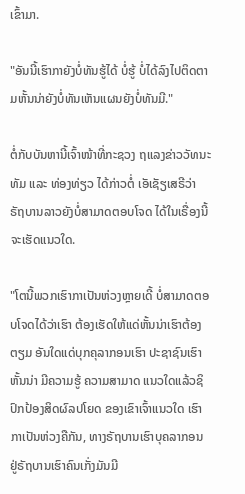ເຂົ້າມາ.

"ອັນນີ້ເຮົາກາຍັງບໍ່ທັນຮູ້ໄດ້ ບໍ່ຮູ້ ບໍ່ໄດ້ລົງໄປຕິດຕາມຫັ້ນນ່າຍັງບໍ່ທັນເຫັນແຜນຍັງບໍ່ທັນມີ."

ຕໍ່ກັບບັນຫານີ້ເຈົ້າໜ້າທີ່ກະຊວງ ຖແລງຂ່າວວັທນະທັມ ແລະ ທ່ອງທ່ຽວ ໄດ້ກ່າວຕໍ່ ເອັເຊັຽເສຣີວ່າ ຣັຖບານລາວຍັງບໍ່ສາມາດຕອບໂຈດ ໄດ້ໃນເຣື່ອງນີ້ ຈະເຮັດແນວໃດ.

"ໂຕນີ້ພວກເຮົາກາເປັນຫ່ວງຫຼາຍເດີ້ ບໍ່ສາມາດຕອບໂຈດໄດ້ວ່າເຮົາ ຕ້ອງເຮັດໃຫ້ແດ່ຫັ້ນນ່າເຮົາຕ້ອງຕຽມ ອັນໃດແດ່ບຸກຄຸລາກອນເຮົາ ປະຊາຊົນເຮົາຫັ້ນນ່າ ມີຄວາມຮູ້ ຄວາມສາມາດ ແນວໃດແລ້ວຊິ ປົກປ້ອງສິດຜົລປໂຍດ ຂອງເຂົາເຈົ້າແນວໃດ ເຮົາກາເປັນຫ່ວງຄືກັນ, ທາງຣັຖບານເຮົາບຸຄລາກອນ ຢູ່ຣັຖບານເຮົາຄົນເກັ່ງມັນມີ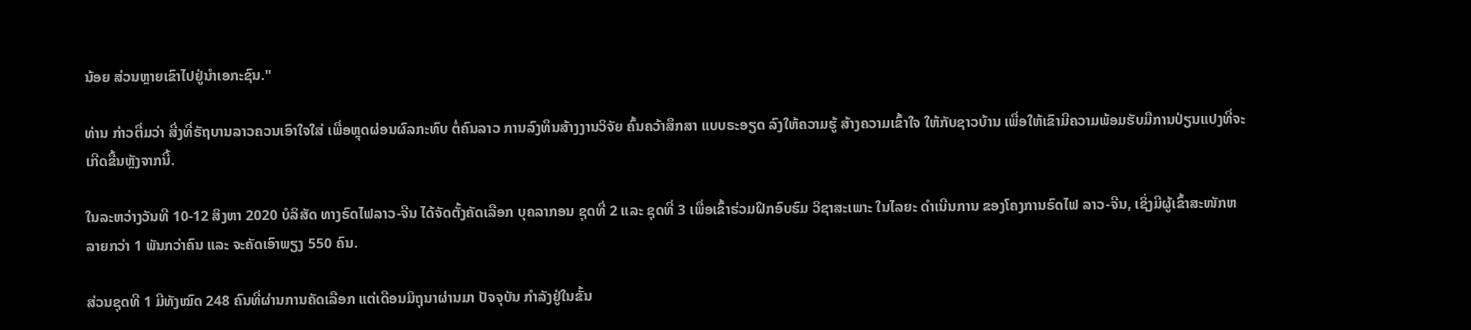ນ້ອຍ ສ່ວນຫຼາຍເຂົາໄປຢູ່ນຳເອກະຊົນ."

ທ່ານ ກ່າວຕື່ມວ່າ ສີ່ງທີ່ຣັຖບານລາວຄວນເອົາໃຈໃສ່ ເພື່ອຫຼຸດຜ່ອນຜົລກະທົບ ຕໍ່ຄົນລາວ ການລົງທຶນສ້າງງານວິຈັຍ ຄົ້ນຄວ້າສຶກສາ ແບບຣະອຽດ ລົງໃຫ້ຄວາມຮູ້ ສ້າງຄວາມເຂົ້າໃຈ ໃຫ້ກັບຊາວບ້ານ ເພື່ອໃຫ້ເຂົາມີຄວາມພ້ອມຮັບມືການປ່ຽນແປງທີ່ຈະເກີດຂື້ນຫຼັງຈາກນີ້.

ໃນລະຫວ່າງວັນທີ 10-12 ສິງຫາ 2020 ບໍລິສັດ ທາງຣົດໄຟລາວ-ຈີນ ໄດ້ຈັດຕັ້ງຄັດເລືອກ ບຸຄລາກອນ ຊຸດທີ່ 2 ແລະ ຊຸດທີ່ 3 ເພື່ອເຂົ້າຮ່ວມຝຶກອົບຮົມ ວິຊາສະເພາະ ໃນໄລຍະ ດໍາເນີນການ ຂອງໂຄງການຣົດໄຟ ລາວ-ຈີນ, ເຊິ່ງມີຜູ້ເຂົ້າສະໜັກຫລາຍກວ່າ 1 ພັນກວ່າຄົນ ແລະ ຈະຄັດເອົາພຽງ 550 ຄົນ.

ສ່ວນຊຸດທີ 1 ມີທັງໝົດ 248 ຄົນທີ່ຜ່ານການຄັດເລືອກ ແຕ່ເດືອນມິຖຸນາຜ່ານມາ ປັຈຈຸບັນ ກຳລັງຢູ່ໃນຂັ້ນ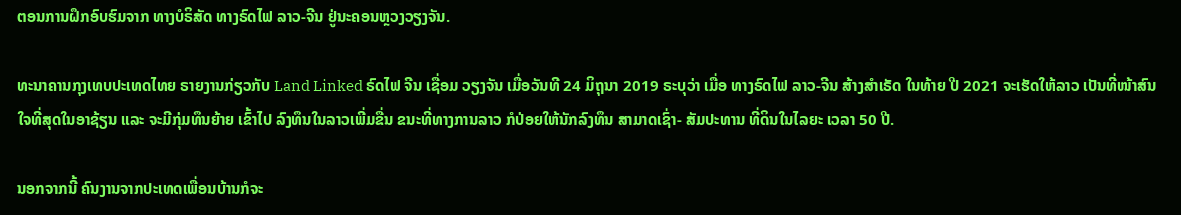ຕອນການຝຶກອົບຮົມຈາກ ທາງບໍຣິສັດ ທາງຣົດໄຟ ລາວ-ຈີນ ຢູ່ນະຄອນຫຼວງວຽງຈັນ.

ທະນາຄານກຸງເທບປະເທດໄທຍ ຣາຍງານກ່ຽວກັບ Land Linked ຣົດໄຟ ຈີນ ເຊື່ອມ ວຽງຈັນ ເມື່ອວັນທີ 24 ມິຖຸນາ 2019 ຣະບຸວ່າ ເມື່ອ ທາງຣົດໄຟ ລາວ-ຈີນ ສ້າງສຳເຣັດ ໃນທ້າຍ ປີ 2021 ຈະເຮັດໃຫ້ລາວ ເປັນທີ່ໜ້າສົນໃຈທີ່ສຸດໃນອາຊ້ຽນ ແລະ ຈະມີກຸ່ມທຶນຍ້າຍ ເຂົ້າໄປ ລົງທຶນໃນລາວເພີ່ມຂື່ນ ຂນະທີ່ທາງການລາວ ກໍປ່ອຍໃຫ້ນັກລົງທຶນ ສາມາດເຊົ່າ- ສັມປະທານ ທີ່ດິນໃນໄລຍະ ເວລາ 50 ປີ.

ນອກຈາກນີ້ ຄົນງານຈາກປະເທດເພື່ອນບ້ານກໍຈະ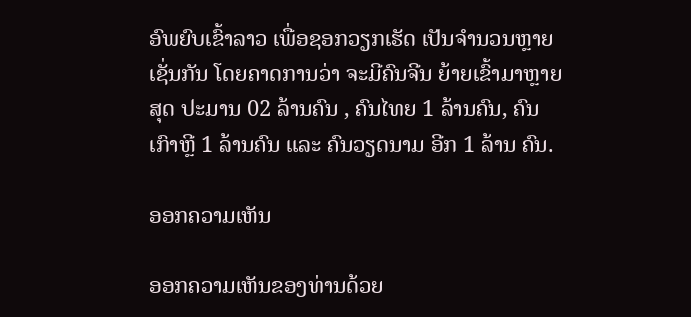ອົພຍົບເຂົ້າລາວ ເພື່ອຊອກວຽກເຮັດ ເປັນຈຳນວນຫຼາຍເຊັ່ນກັນ ໂດຍຄາດການວ່າ ຈະມີຄົນຈີນ ຍ້າຍເຂົ້າມາຫຼາຍສຸດ ປະມານ 02 ລ້ານຄົນ , ຄົນໄທຍ 1 ລ້ານຄົນ, ຄົນເກົາຫຼີ 1 ລ້ານຄົນ ແລະ ຄົນວຽດນາມ ອີກ 1 ລ້ານ ຄົນ.

ອອກຄວາມເຫັນ

ອອກຄວາມເຫັນຂອງທ່ານດ້ວຍ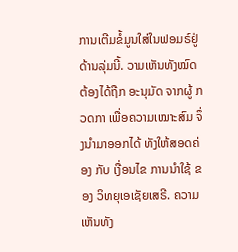ການເຕີມຂໍ້ມູນໃສ່ໃນຟອມຣ໌ຢູ່ດ້ານລຸ່ມນີ້. ວາມເຫັນທັງໝົດ ຕ້ອງໄດ້ຖືກ ອະນຸມັດ ຈາກຜູ້ ກວດກາ ເພື່ອຄວາມເໝາະສົມ ຈຶ່ງນໍາມາອອກໄດ້ ທັງໃຫ້ສອດຄ່ອງ ກັບ ເງື່ອນໄຂ ການນຳໃຊ້ ຂອງ ວິທຍຸເອເຊັຍເສຣີ. ຄວາມເຫັນທັງ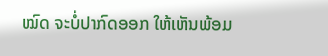ໝົດ ຈະບໍ່ປາກົດອອກ ໃຫ້ເຫັນພ້ອມ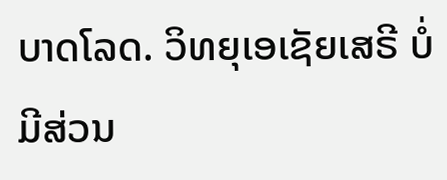ບາດໂລດ. ວິທຍຸເອເຊັຍເສຣີ ບໍ່ມີສ່ວນ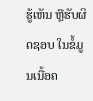ຮູ້ເຫັນ ຫຼືຮັບຜິດຊອບ ໃນຂໍ້ມູນເນື້ອຄ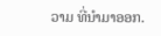ວາມ ທີ່ນໍາມາອອກ.